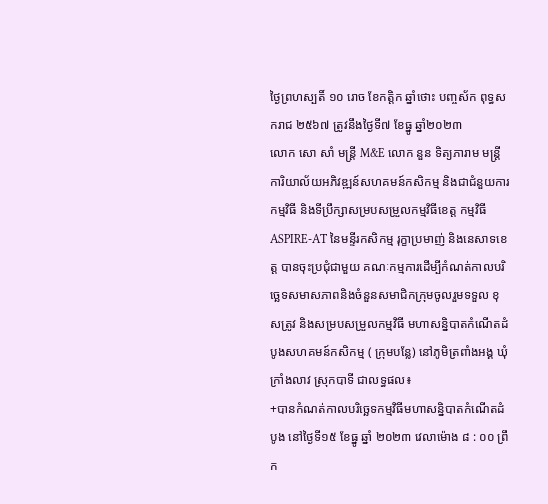ថ្ងៃព្រហស្បតិ៍ ១០ រោច ខែកត្តិក ឆ្នាំថោះ បញ្ចស័ក ពុទ្ធសករាជ ២៥៦៧ ត្រូវនឹងថ្ងៃទី៧ ខែធ្នូ ឆ្នាំ២០២៣
លោក សោ សាំ មន្ត្រី M&E លោក នួន ទិត្យភារាម មន្ត្រីការិយាល័យអភិវឌ្ឍន៍សហគមន៍កសិកម្ម និងជាជំនួយការកម្មវិធី និងទីប្រឹក្សាសម្របសម្រួលកម្មវិធីខេត្ត កម្មវិធី ASPIRE-AT នៃមន្ទីរកសិកម្ម រុក្ខាប្រមាញ់ និងនេសាទខេត្ត បានចុះប្រជុំជាមួយ គណៈកម្មការដើម្បីកំណត់កាលបរិច្ឆេទសមាសភាពនិងចំនួនសមាជិកក្រុមចូលរួមទទួល ខុសត្រូវ និងសម្របសម្រួលកម្មវិធី មហាសន្និបាតកំណើតដំបូងសហគមន៍កសិកម្ម ( ក្រុមបន្លែ) នៅភូមិត្រពាំងអង្គ ឃុំក្រាំងលាវ ស្រុកបាទី ជាលទ្ធផល៖
+បានកំណត់កាលបរិច្ឆេទកម្មវិធីមហាសន្និបាតកំណើតដំបូង នៅថ្ងៃទី១៥ ខែធ្នូ ឆ្នាំ ២០២៣ វេលាម៉ោង ៨ : ០០ ព្រឹក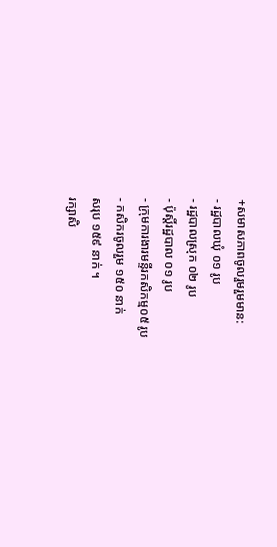+សមាសភាពចូលរួមរួមមាន:
- រដ្ឋបាលឃុំ ០១ រូប
- រដ្ឋបាលស្រុក ០២ រូប
- ប៉ុស្តិ៍រដ្ឋបាល ០១ រូប
- ក្រុមការងារមន្ទីរកសិកម្ម០៥ រូប
- កសិករចូលរួម ១៥០ នាក់
សរុប ១៥៩ នាក់ ។
រក្សាសិ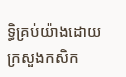ទិ្ធគ្រប់យ៉ាងដោយ ក្រសួងកសិក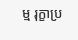ម្ម រុក្ខាប្រ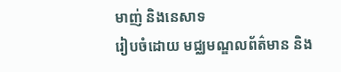មាញ់ និងនេសាទ
រៀបចំដោយ មជ្ឈមណ្ឌលព័ត៌មាន និង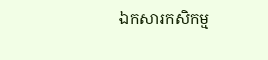ឯកសារកសិកម្ម